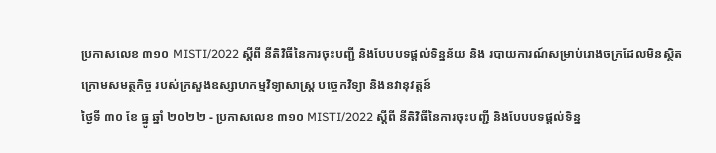ប្រកាសលេខ ៣១០ MISTI/2022 ស្តីពី នីតិវិធីនៃការចុះបញ្ជី និងបែបបទផ្តល់ទិន្នន័យ និង របាយការណ៍សម្រាប់រោងចក្រដែលមិនស្ថិតក្រោមសមត្ថកិច្ច របស់ក្រសួងឧស្សាហកម្មវិទ្យាសាស្ត្រ បច្ចេកវិទ្យា និងនវានុវត្តន៍
ថ្ងៃទី ៣០ ខែ ធ្នូ ឆ្នាំ ២០២២ - ប្រកាសលេខ ៣១០ MISTI/2022 ស្តីពី នីតិវិធីនៃការចុះបញ្ជី និងបែបបទផ្តល់ទិន្ន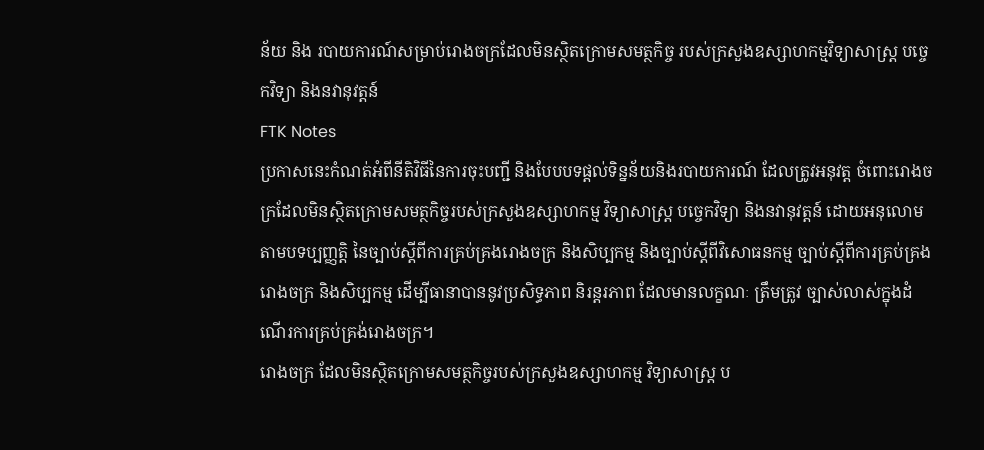ន័យ និង របាយការណ៍សម្រាប់រោងចក្រដែលមិនស្ថិតក្រោមសមត្ថកិច្ច របស់ក្រសួងឧស្សាហកម្មវិទ្យាសាស្ត្រ បច្ចេកវិទ្យា និងនវានុវត្តន៍
FTK Notes
ប្រកាសនេះកំណត់អំពីនីតិវិធីនៃការចុះបញ្ជី និងបែបបទផ្តល់ទិន្នន័យនិងរបាយការណ៍ ដែលត្រូវអនុវត្ត ចំពោះរោងចក្រដែលមិនស្ថិតក្រោមសមត្ថកិច្ចរបស់ក្រសួងឧស្សាហកម្ម វិទ្យាសាស្ត្រ បច្ចេកវិទ្យា និងនវានុវត្តន៍ ដោយអនុលោមតាមបទប្បញ្ញត្តិ នៃច្បាប់ស្តីពីការគ្រប់គ្រងរោងចក្រ និងសិប្បកម្ម និងច្បាប់ស្តីពីវិសោធនកម្ម ច្បាប់ស្តីពីការគ្រប់គ្រងរោងចក្រ និងសិប្បកម្ម ដើម្បីធានាបាននូវប្រសិទ្ធភាព និរន្តរភាព ដែលមានលក្ខណៈ ត្រឹមត្រូវ ច្បាស់លាស់ក្នុងដំណើរការគ្រប់គ្រង់រោងចក្រ។
រោងចក្រ ដែលមិនស្ថិតក្រោមសមត្ថកិច្ចរបស់ក្រសួងឧស្សាហកម្ម វិទ្យាសាស្ត្រ ប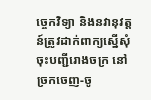ច្ចេកវិទ្យា និងនវានុវត្តន៍ត្រូវដាក់ពាក្យស្នើសុំចុះបញ្ជីរោងចក្រ នៅច្រកចេញ-ចូ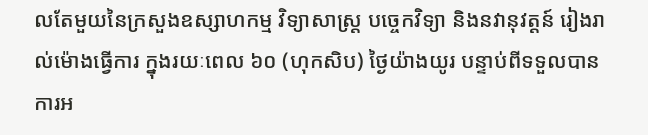លតែមួយនៃក្រសួងឧស្សាហកម្ម វិទ្យាសាស្ត្រ បច្ចេកវិទ្យា និងនវានុវត្តន៍ រៀងរាល់ម៉ោងធ្វើការ ក្នុងរយៈពេល ៦០ (ហុកសិប) ថ្ងៃយ៉ាងយូរ បន្ទាប់ពីទទួលបានការអ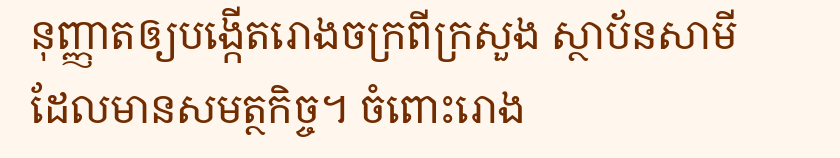នុញ្ញាតឲ្យបង្កើតរោងចក្រពីក្រសួង ស្ថាប័នសាមីដែលមានសមត្ថកិច្ច។ ចំពោះរោង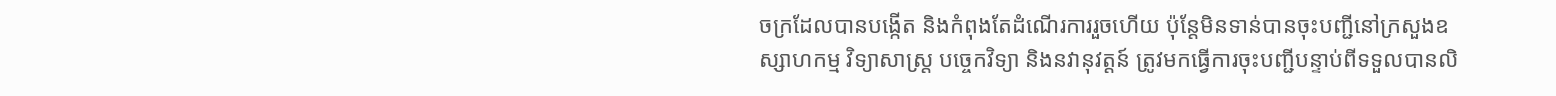ចក្រដែលបានបង្កើត និងកំពុងតែដំណើរការរួចហើយ ប៉ុន្តែមិនទាន់បានចុះបញ្ជីនៅក្រសួងឧស្សាហកម្ម វិទ្យាសាស្ត្រ បច្ចេកវិទ្យា និងនវានុវត្តន៍ ត្រូវមកធ្វើការចុះបញ្ជីបន្ទាប់ពីទទួលបានលិ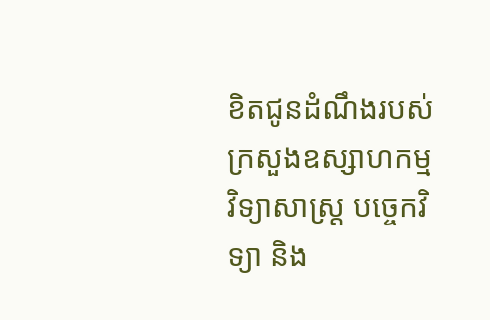ខិតជូនដំណឹងរបស់ក្រសួងឧស្សាហកម្ម វិទ្យាសាស្ត្រ បច្ចេកវិទ្យា និង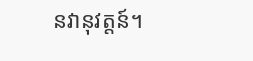នវានុវត្តន៍។